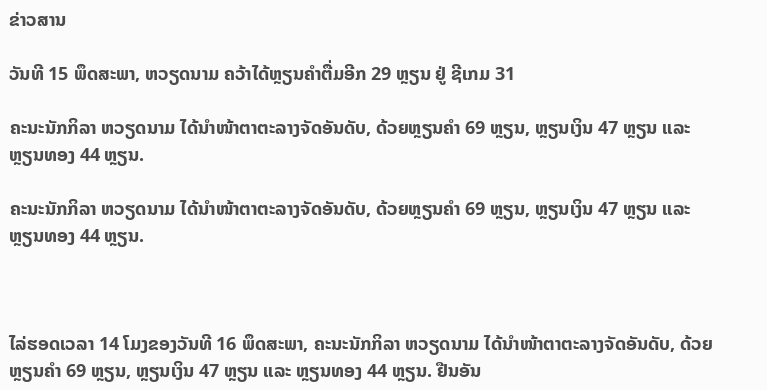ຂ່າວສານ

ວັນທີ 15 ພຶດສະພາ, ຫວຽດນາມ ຄວ້າໄດ້ຫຼຽນຄຳຕື່ມອີກ 29 ຫຼຽນ ຢູ່ ຊີເກມ 31

ຄະນະນັກກິລາ ຫວຽດນາມ ໄດ້ນຳໜ້າຕາຕະລາງຈັດອັນດັບ, ດ້ວຍຫຼຽນຄຳ 69 ຫຼຽນ, ຫຼຽນເງິນ 47 ຫຼຽນ ແລະ ຫຼຽນທອງ 44 ຫຼຽນ.

ຄະນະນັກກິລາ ຫວຽດນາມ ໄດ້ນຳໜ້າຕາຕະລາງຈັດອັນດັບ, ດ້ວຍຫຼຽນຄຳ 69 ຫຼຽນ, ຫຼຽນເງິນ 47 ຫຼຽນ ແລະ ຫຼຽນທອງ 44 ຫຼຽນ.



ໄລ່ຮອດເວລາ 14 ໂມງຂອງວັນທີ 16 ພຶດສະພາ, ຄະນະນັກກິລາ ຫວຽດນາມ ໄດ້ນຳໜ້າຕາຕະລາງຈັດອັນດັບ, ດ້ວຍຫຼຽນຄຳ 69 ຫຼຽນ, ຫຼຽນເງິນ 47 ຫຼຽນ ແລະ ຫຼຽນທອງ 44 ຫຼຽນ. ຢືນອັນ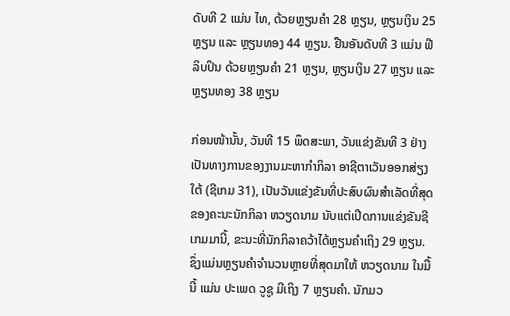ດັບທີ 2 ແມ່ນ ໄທ, ດ້ວຍຫຼຽນຄຳ 28 ຫຼຽນ, ຫຼຽນເງິນ 25 ຫຼຽນ ແລະ ຫຼຽນທອງ 44 ຫຼຽນ. ຢືນອັນດັບທີ 3 ແມ່ນ ຟີລິບປິນ ດ້ວຍຫຼຽນຄຳ 21 ຫຼຽນ, ຫຼຽນເງິນ 27 ຫຼຽນ ແລະ ຫຼຽນທອງ 38 ຫຼຽນ

ກ່ອນໜ້ານັ້ນ, ວັນທີ 15 ພຶດສະພາ, ວັນແຂ່ງຂັນທີ 3 ຢ່າງເປັນທາງການຂອງງານມະຫາກຳກິລາ ອາຊີຕາເວັນອອກສ່ຽງໃຕ້ (ຊີເກມ 31), ເປັນວັນແຂ່ງຂັນທີ່ປະສົບຜົນສຳເລັດທີ່ສຸດຂອງຄະນະນັກກິລາ ຫວຽດນາມ ນັບແຕ່ເປີດການແຂ່ງຂັນຊີເກມມານີ້, ຂະນະທີ່ນັກກິລາຄວ້າໄດ້ຫຼຽນຄຳເຖິງ 29 ຫຼຽນ. ຊຶ່ງແມ່ນຫຼຽນຄຳຈຳນວນຫຼາຍທີ່ສຸດມາໃຫ້ ຫວຽດນາມ ໃນມື້ນີ້ ແມ່ນ ປະເພດ ວູຊູ ມີເຖິງ 7 ຫຼຽນຄຳ. ນັກມວ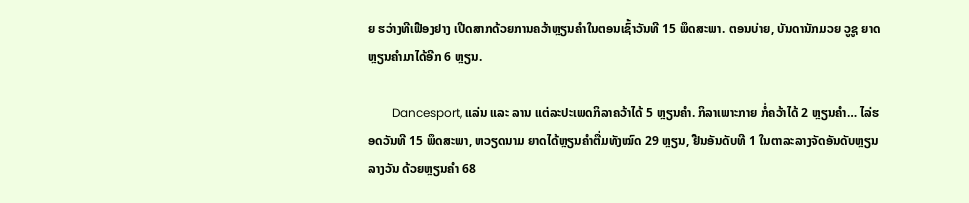ຍ ຮວ່າງທີເຟືອງຢາງ ເປີດສາກດ້ວຍການຄວ້າຫຼຽນຄຳໃນຕອນເຊົ້າວັນທີ 15 ພຶດສະພາ. ຕອນບ່າຍ, ບັນດານັກມວຍ ວູຊູ ຍາດຫຼຽນຄຳມາໄດ້ອີກ 6 ຫຼຽນ.

        Dancesport, ແລ່ນ ແລະ ລານ ແຕ່ລະປະເພດກິລາຄວ້າໄດ້ 5 ຫຼຽນຄຳ. ກິລາເພາະກາຍ ກໍ່ຄວ້າໄດ້ 2 ຫຼຽນຄຳ… ໄລ່ຮອດວັນທີ 15 ພຶດສະພາ, ຫວຽດນາມ ຍາດໄດ້ຫຼຽນຄຳຕື່ມທັງໝົດ 29 ຫຼຽນ, ຢືນອັນດັບທີ 1 ໃນຕາລະລາງຈັດອັນດັບຫຼຽນລາງວັນ ດ້ວຍຫຼຽນຄຳ 68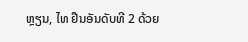ຫຼຽນ, ໄທ ຢືນອັນດັບທີ 2 ດ້ວຍ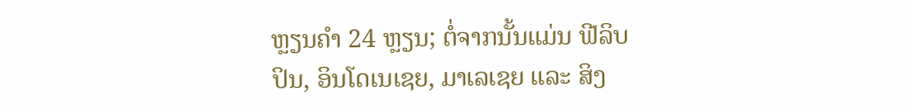ຫຼຽນຄຳ 24 ຫຼຽນ; ຕໍ່ຈາກນັ້ນແມ່ນ ຟີລິບປິນ, ອິນໂດເນເຊຍ, ມາເລເຊຍ ແລະ ສິງ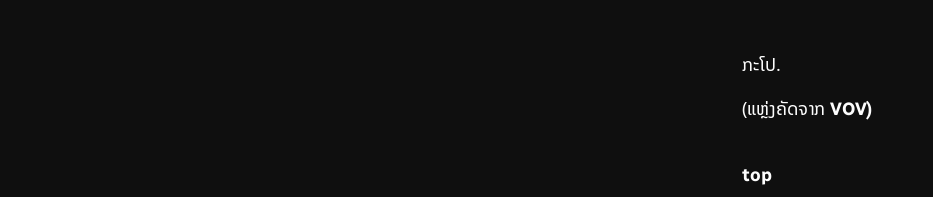ກະໂປ.

(ແຫຼ່ງຄັດຈາກ VOV)


top